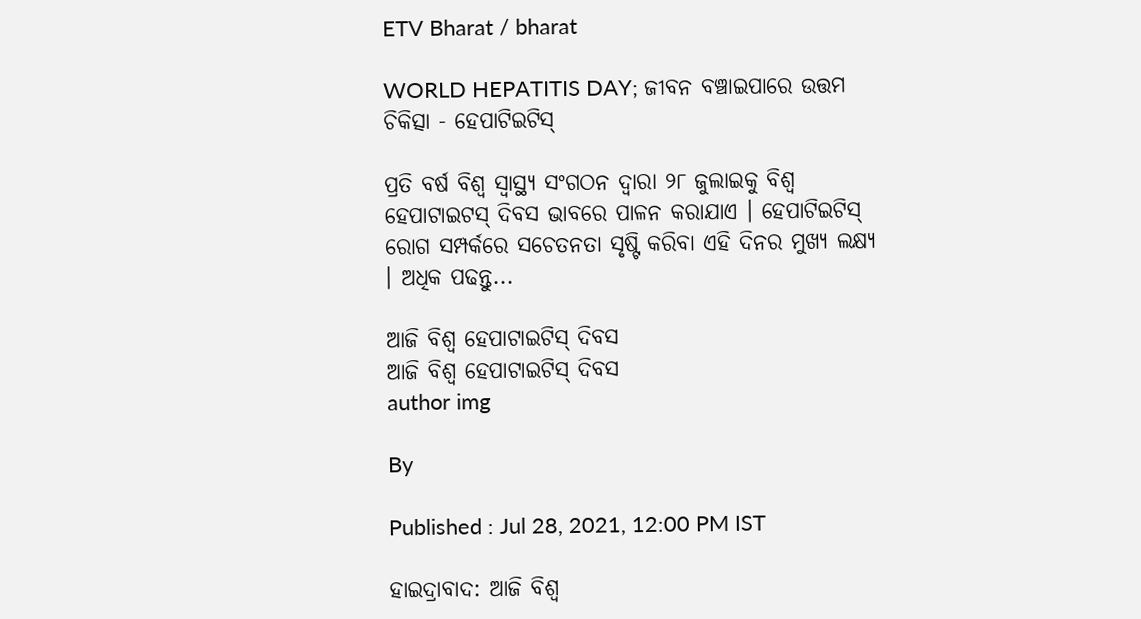ETV Bharat / bharat

WORLD HEPATITIS DAY; ଜୀବନ ବଞ୍ଚାଇପାରେ ଉତ୍ତମ ଚିକିତ୍ସା - ହେପାଟିଇଟିସ୍

ପ୍ରତି ବର୍ଷ ବିଶ୍ବ ସ୍ବାସ୍ଥ୍ୟ ସଂଗଠନ ଦ୍ବାରା ୨୮ ଜୁଲାଇକୁ ବିଶ୍ବ ହେପାଟାଇଟସ୍ ଦିବସ ଭାବରେ ପାଳନ କରାଯାଏ । ହେପାଟିଇଟିସ୍ ରୋଗ ସମ୍ପର୍କରେ ସଚେତନତା ସୃଷ୍ଟି କରିବା ଏହି ଦିନର ମୁଖ୍ୟ ଲକ୍ଷ୍ୟ । ଅଧିକ ପଢନ୍ତୁ...

ଆଜି ବିଶ୍ବ ହେପାଟାଇଟିସ୍ ଦିବସ
ଆଜି ବିଶ୍ବ ହେପାଟାଇଟିସ୍ ଦିବସ
author img

By

Published : Jul 28, 2021, 12:00 PM IST

ହାଇଦ୍ରାବାଦ: ଆଜି ବିଶ୍ବ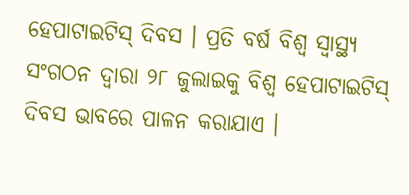ହେପାଟାଇଟିସ୍ ଦିବସ । ପ୍ରତି ବର୍ଷ ବିଶ୍ବ ସ୍ବାସ୍ଥ୍ୟ ସଂଗଠନ ଦ୍ବାରା ୨୮ ଜୁଲାଇକୁ ବିଶ୍ବ ହେପାଟାଇଟିସ୍ ଦିବସ ଭାବରେ ପାଳନ କରାଯାଏ ।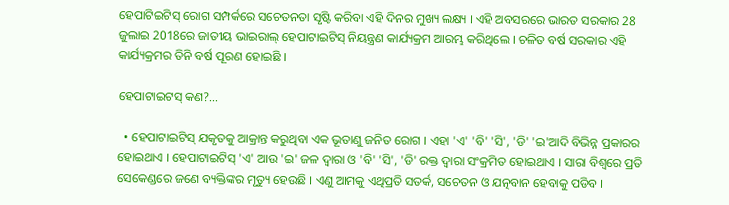ହେପାଟିଇଟିସ୍ ରୋଗ ସମ୍ପର୍କରେ ସଚେତନତା ସୃଷ୍ଟି କରିବା ଏହି ଦିନର ମୁଖ୍ୟ ଲକ୍ଷ୍ୟ । ଏହି ଅବସରରେ ଭାରତ ସରକାର 28 ଜୁଲାଇ 2018ରେ ଜାତୀୟ ଭାଇରାଲ୍ ହେପାଟାଇଟିସ୍ ନିୟନ୍ତ୍ରଣ କାର୍ଯ୍ୟକ୍ରମ ଆରମ୍ଭ କରିଥିଲେ । ଚଳିତ ବର୍ଷ ସରକାର ଏହି କାର୍ଯ୍ୟକ୍ରମର ତିନି ବର୍ଷ ପୂରଣ ହୋଇଛି ।

ହେପାଟାଇଟସ୍ କଣ?...

  • ହେପାଟାଇଟିସ୍ ଯକୃତକୁ ଆକ୍ରାନ୍ତ କରୁଥିବା ଏକ ଭୂତାଣୁ ଜନିତ ରୋଗ । ଏହା 'ଏ' 'ବି' 'ସି', 'ଡି' 'ଇ'ଆଦି ବିଭିନ୍ନ ପ୍ରକାରର ହୋଇଥାଏ । ହେପାଟାଇଟିସ୍ 'ଏ' ଆଉ 'ଇ' ଜଳ ଦ୍ବାରା ଓ 'ବି' 'ସି', 'ଡି' ରକ୍ତ ଦ୍ବାରା ସଂକ୍ରମିତ ହୋଇଥାଏ । ସାରା ବିଶ୍ବରେ ପ୍ରତି ସେକେଣ୍ଡରେ ଜଣେ ବ୍ୟକ୍ତିଙ୍କର ମୃତ୍ୟୁ ହେଉଛି । ଏଣୁ ଆମକୁ ଏଥିପ୍ରତି ସତର୍କ, ସଚେତନ ଓ ଯତ୍ନବାନ ହେବାକୁ ପଡିବ ।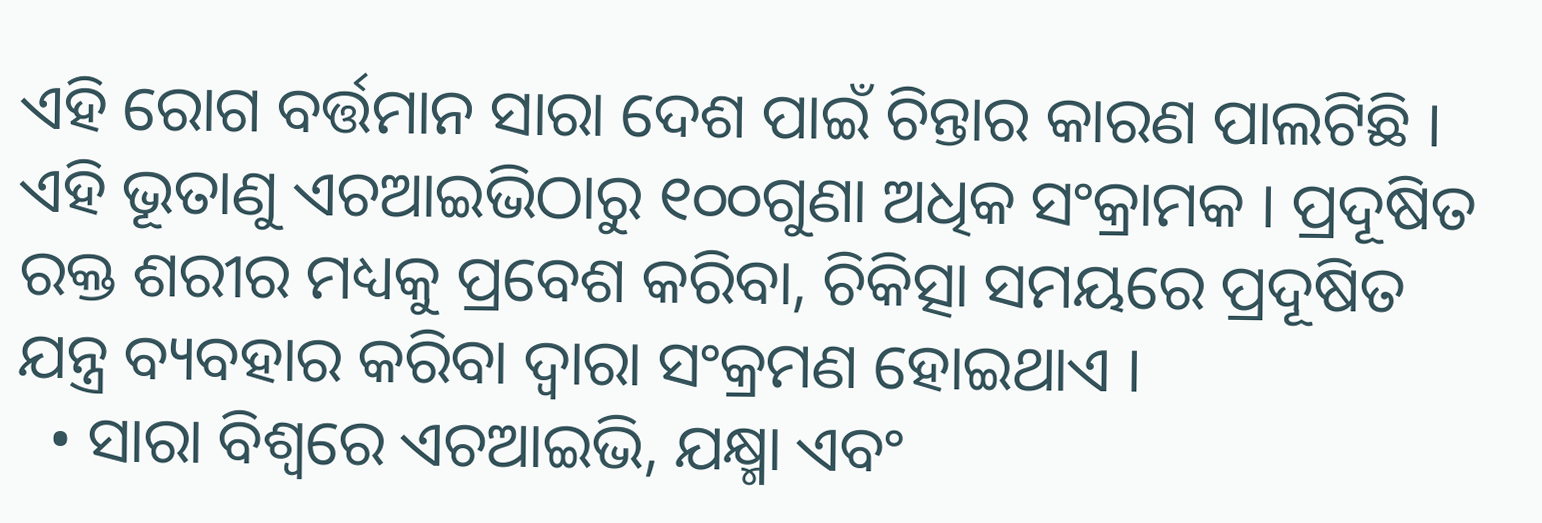ଏହି ରୋଗ ବର୍ତ୍ତମାନ ସାରା ଦେଶ ପାଇଁ ଚିନ୍ତାର କାରଣ ପାଲଟିଛି । ଏହି ଭୂତାଣୁ ଏଚଆଇଭିଠାରୁ ୧୦୦ଗୁଣା ଅଧିକ ସଂକ୍ରାମକ । ପ୍ରଦୂଷିତ ରକ୍ତ ଶରୀର ମଧ୍ୟକୁ ପ୍ରବେଶ କରିବା, ଚିକିତ୍ସା ସମୟରେ ପ୍ରଦୂଷିତ ଯନ୍ତ୍ର ବ୍ୟବହାର କରିବା ଦ୍ବାରା ସଂକ୍ରମଣ ହୋଇଥାଏ ।
  • ସାରା ବିଶ୍ବରେ ଏଚଆଇଭି, ଯକ୍ଷ୍ମା ଏବଂ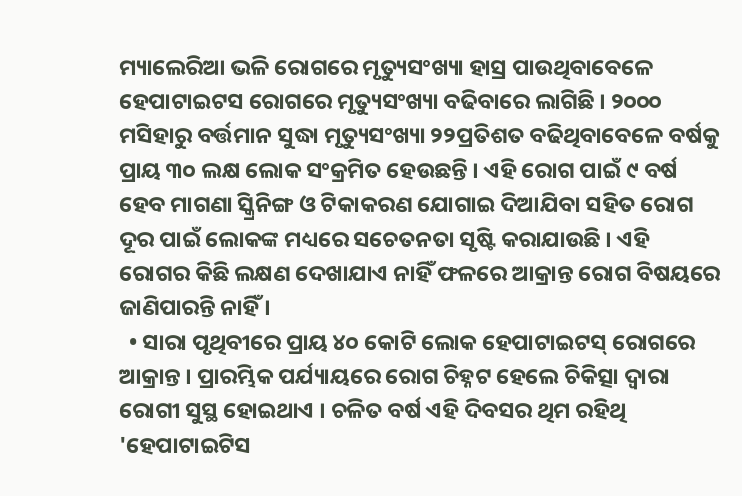ମ୍ୟାଲେରିଆ ଭଳି ରୋଗରେ ମୃତ୍ୟୁସଂଖ୍ୟା ହାସ୍ର ପାଉଥିବାବେଳେ ହେପାଟାଇଟସ ରୋଗରେ ମୃତ୍ୟୁସଂଖ୍ୟା ବଢିବାରେ ଲାଗିଛି । ୨୦୦୦ ମସିହାରୁ ବର୍ତ୍ତମାନ ସୁଦ୍ଧା ମୃତ୍ୟୁସଂଖ୍ୟା ୨୨ପ୍ରତିଶତ ବଢିଥିବାବେଳେ ବର୍ଷକୁ ପ୍ରାୟ ୩୦ ଲକ୍ଷ ଲୋକ ସଂକ୍ରମିତ ହେଉଛନ୍ତି । ଏହି ରୋଗ ପାଇଁ ୯ ବର୍ଷ ହେବ ମାଗଣା ସ୍କ୍ରିନିଙ୍ଗ ଓ ଟିକାକରଣ ଯୋଗାଇ ଦିଆଯିବା ସହିତ ରୋଗ ଦୂର ପାଇଁ ଲୋକଙ୍କ ମଧ୍ୟରେ ସଚେତନତା ସୃଷ୍ଟି କରାଯାଉଛି । ଏହି ରୋଗର କିଛି ଲକ୍ଷଣ ଦେଖାଯାଏ ନାହିଁ ଫଳରେ ଆକ୍ରାନ୍ତ ରୋଗ ବିଷୟରେ ଜାଣିପାରନ୍ତି ନାହିଁ ।
  • ସାରା ପୃଥିବୀରେ ପ୍ରାୟ ୪୦ କୋଟି ଲୋକ ହେପାଟାଇଟସ୍ ରୋଗରେ ଆକ୍ରାନ୍ତ । ପ୍ରାରମ୍ଭିକ ପର୍ଯ୍ୟାୟରେ ରୋଗ ଚିହ୍ନଟ ହେଲେ ଚିକିତ୍ସା ଦ୍ବାରା ରୋଗୀ ସୁସ୍ଥ ହୋଇଥାଏ । ଚଳିତ ବର୍ଷ ଏହି ଦିବସର ଥିମ ରହିଥି 'ହେପାଟାଇଟିସ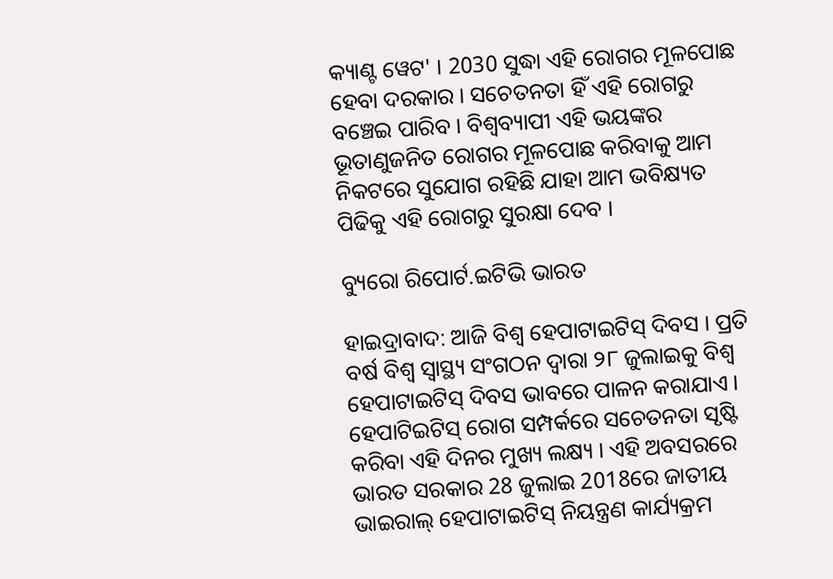କ୍ୟାଣ୍ଟ ୱେଟ' । 2030 ସୁଦ୍ଧା ଏହି ରୋଗର ମୂଳପୋଛ ହେବା ଦରକାର । ସଚେତନତା ହିଁ ଏହି ରୋଗରୁ ବଞ୍ଚେଇ ପାରିବ । ବିଶ୍ବବ୍ୟାପୀ ଏହି ଭୟଙ୍କର ଭୂତାଣୁଜନିତ ରୋଗର ମୂଳପୋଛ କରିବାକୁ ଆମ ନିକଟରେ ସୁଯୋଗ ରହିଛି ଯାହା ଆମ ଭବିକ୍ଷ୍ୟତ ପିଢିକୁ ଏହି ରୋଗରୁ ସୁରକ୍ଷା ଦେବ ।

ବ୍ୟୁରୋ ରିପୋର୍ଟ.ଇଟିଭି ଭାରତ

ହାଇଦ୍ରାବାଦ: ଆଜି ବିଶ୍ବ ହେପାଟାଇଟିସ୍ ଦିବସ । ପ୍ରତି ବର୍ଷ ବିଶ୍ବ ସ୍ବାସ୍ଥ୍ୟ ସଂଗଠନ ଦ୍ବାରା ୨୮ ଜୁଲାଇକୁ ବିଶ୍ବ ହେପାଟାଇଟିସ୍ ଦିବସ ଭାବରେ ପାଳନ କରାଯାଏ । ହେପାଟିଇଟିସ୍ ରୋଗ ସମ୍ପର୍କରେ ସଚେତନତା ସୃଷ୍ଟି କରିବା ଏହି ଦିନର ମୁଖ୍ୟ ଲକ୍ଷ୍ୟ । ଏହି ଅବସରରେ ଭାରତ ସରକାର 28 ଜୁଲାଇ 2018ରେ ଜାତୀୟ ଭାଇରାଲ୍ ହେପାଟାଇଟିସ୍ ନିୟନ୍ତ୍ରଣ କାର୍ଯ୍ୟକ୍ରମ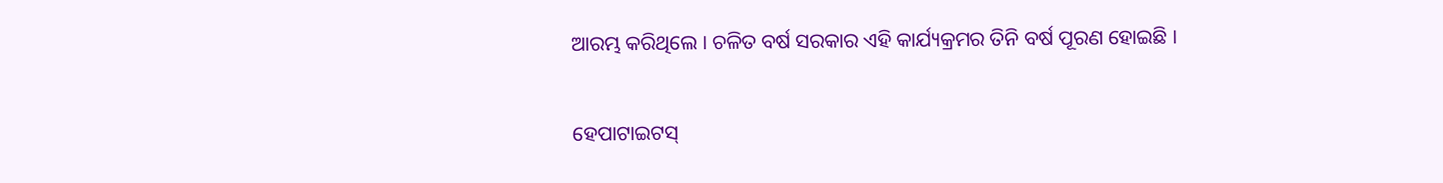ଆରମ୍ଭ କରିଥିଲେ । ଚଳିତ ବର୍ଷ ସରକାର ଏହି କାର୍ଯ୍ୟକ୍ରମର ତିନି ବର୍ଷ ପୂରଣ ହୋଇଛି ।

ହେପାଟାଇଟସ୍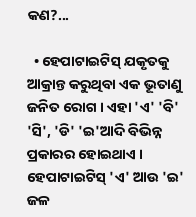କଣ?...

  • ହେପାଟାଇଟିସ୍ ଯକୃତକୁ ଆକ୍ରାନ୍ତ କରୁଥିବା ଏକ ଭୂତାଣୁ ଜନିତ ରୋଗ । ଏହା 'ଏ' 'ବି' 'ସି', 'ଡି' 'ଇ'ଆଦି ବିଭିନ୍ନ ପ୍ରକାରର ହୋଇଥାଏ । ହେପାଟାଇଟିସ୍ 'ଏ' ଆଉ 'ଇ' ଜଳ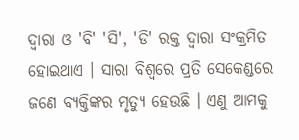ଦ୍ବାରା ଓ 'ବି' 'ସି', 'ଡି' ରକ୍ତ ଦ୍ବାରା ସଂକ୍ରମିତ ହୋଇଥାଏ । ସାରା ବିଶ୍ବରେ ପ୍ରତି ସେକେଣ୍ଡରେ ଜଣେ ବ୍ୟକ୍ତିଙ୍କର ମୃତ୍ୟୁ ହେଉଛି । ଏଣୁ ଆମକୁ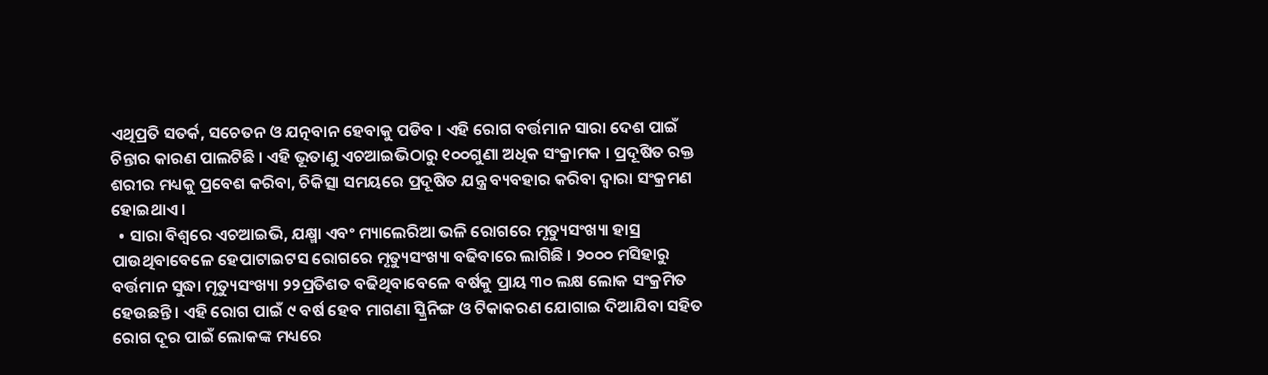ଏଥିପ୍ରତି ସତର୍କ, ସଚେତନ ଓ ଯତ୍ନବାନ ହେବାକୁ ପଡିବ । ଏହି ରୋଗ ବର୍ତ୍ତମାନ ସାରା ଦେଶ ପାଇଁ ଚିନ୍ତାର କାରଣ ପାଲଟିଛି । ଏହି ଭୂତାଣୁ ଏଚଆଇଭିଠାରୁ ୧୦୦ଗୁଣା ଅଧିକ ସଂକ୍ରାମକ । ପ୍ରଦୂଷିତ ରକ୍ତ ଶରୀର ମଧ୍ୟକୁ ପ୍ରବେଶ କରିବା, ଚିକିତ୍ସା ସମୟରେ ପ୍ରଦୂଷିତ ଯନ୍ତ୍ର ବ୍ୟବହାର କରିବା ଦ୍ବାରା ସଂକ୍ରମଣ ହୋଇଥାଏ ।
  • ସାରା ବିଶ୍ବରେ ଏଚଆଇଭି, ଯକ୍ଷ୍ମା ଏବଂ ମ୍ୟାଲେରିଆ ଭଳି ରୋଗରେ ମୃତ୍ୟୁସଂଖ୍ୟା ହାସ୍ର ପାଉଥିବାବେଳେ ହେପାଟାଇଟସ ରୋଗରେ ମୃତ୍ୟୁସଂଖ୍ୟା ବଢିବାରେ ଲାଗିଛି । ୨୦୦୦ ମସିହାରୁ ବର୍ତ୍ତମାନ ସୁଦ୍ଧା ମୃତ୍ୟୁସଂଖ୍ୟା ୨୨ପ୍ରତିଶତ ବଢିଥିବାବେଳେ ବର୍ଷକୁ ପ୍ରାୟ ୩୦ ଲକ୍ଷ ଲୋକ ସଂକ୍ରମିତ ହେଉଛନ୍ତି । ଏହି ରୋଗ ପାଇଁ ୯ ବର୍ଷ ହେବ ମାଗଣା ସ୍କ୍ରିନିଙ୍ଗ ଓ ଟିକାକରଣ ଯୋଗାଇ ଦିଆଯିବା ସହିତ ରୋଗ ଦୂର ପାଇଁ ଲୋକଙ୍କ ମଧ୍ୟରେ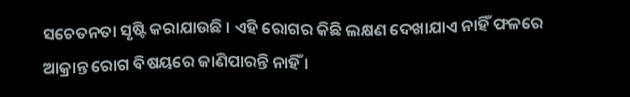ସଚେତନତା ସୃଷ୍ଟି କରାଯାଉଛି । ଏହି ରୋଗର କିଛି ଲକ୍ଷଣ ଦେଖାଯାଏ ନାହିଁ ଫଳରେ ଆକ୍ରାନ୍ତ ରୋଗ ବିଷୟରେ ଜାଣିପାରନ୍ତି ନାହିଁ ।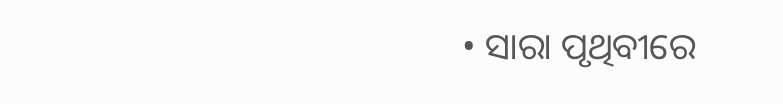• ସାରା ପୃଥିବୀରେ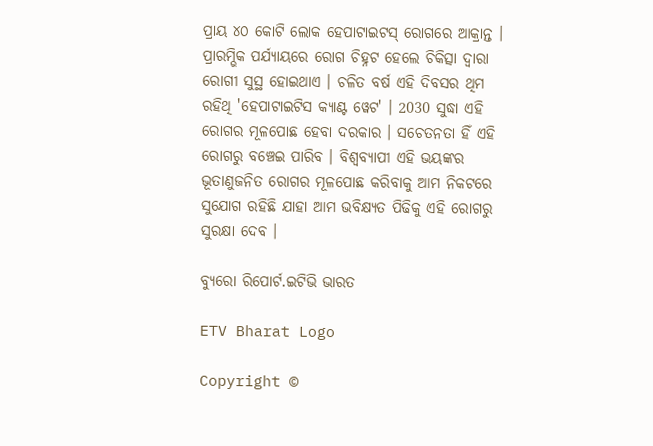ପ୍ରାୟ ୪୦ କୋଟି ଲୋକ ହେପାଟାଇଟସ୍ ରୋଗରେ ଆକ୍ରାନ୍ତ । ପ୍ରାରମ୍ଭିକ ପର୍ଯ୍ୟାୟରେ ରୋଗ ଚିହ୍ନଟ ହେଲେ ଚିକିତ୍ସା ଦ୍ବାରା ରୋଗୀ ସୁସ୍ଥ ହୋଇଥାଏ । ଚଳିତ ବର୍ଷ ଏହି ଦିବସର ଥିମ ରହିଥି 'ହେପାଟାଇଟିସ କ୍ୟାଣ୍ଟ ୱେଟ' । 2030 ସୁଦ୍ଧା ଏହି ରୋଗର ମୂଳପୋଛ ହେବା ଦରକାର । ସଚେତନତା ହିଁ ଏହି ରୋଗରୁ ବଞ୍ଚେଇ ପାରିବ । ବିଶ୍ବବ୍ୟାପୀ ଏହି ଭୟଙ୍କର ଭୂତାଣୁଜନିତ ରୋଗର ମୂଳପୋଛ କରିବାକୁ ଆମ ନିକଟରେ ସୁଯୋଗ ରହିଛି ଯାହା ଆମ ଭବିକ୍ଷ୍ୟତ ପିଢିକୁ ଏହି ରୋଗରୁ ସୁରକ୍ଷା ଦେବ ।

ବ୍ୟୁରୋ ରିପୋର୍ଟ.ଇଟିଭି ଭାରତ

ETV Bharat Logo

Copyright ©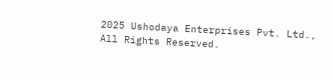2025 Ushodaya Enterprises Pvt. Ltd., All Rights Reserved.